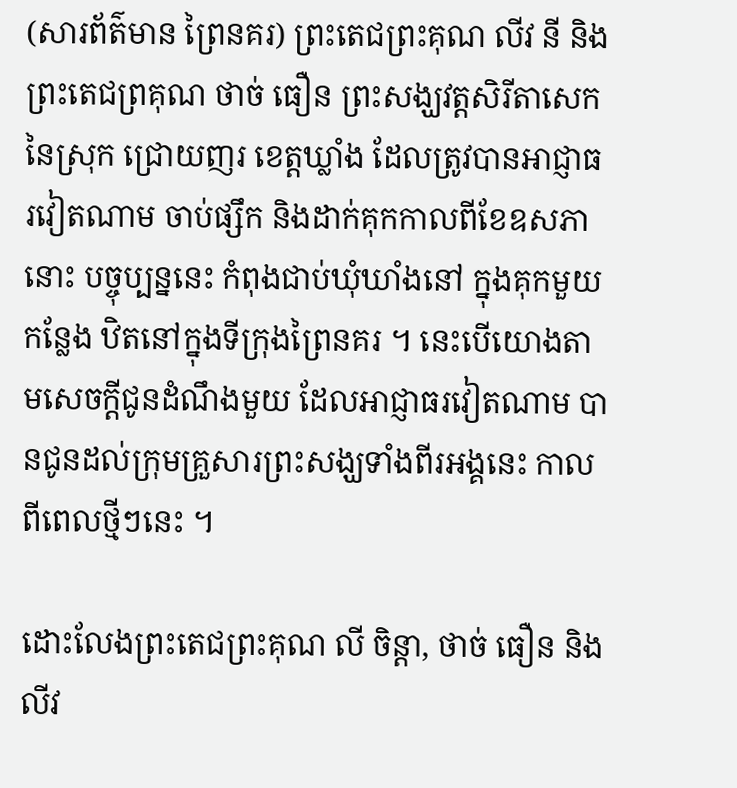(សារព័ត៌មាន ព្រៃនគរ) ព្រះតេជព្រះគុណ លីវ នី និង ព្រះតេជព្រគុណ ថាច់ ធឿន ព្រះសង្ឃវត្តសិរីតាសេក នៃស្រុក ជ្រោយញរ ខេត្តឃ្លាំង ដែលត្រូវបានអាជ្ញាធរវៀតណាម ចាប់ផ្សឹក និងដាក់គុកកាលពីខែឧសភា នោះ បច្ចុប្បន្ននេះ កំពុងជាប់ឃុំឃាំងនៅ ក្នុងគុកមួយកន្លែង ឋិតនៅក្នុងទីក្រុងព្រៃនគរ ។ នេះបើយោងតាមសេចក្ដីជូនដំណឹងមួយ ដែលអាជ្ញាធរវៀតណាម បានជូនដល់ក្រុមគ្រួសារព្រះសង្ឃទាំងពីរអង្គនេះ កាលពីពេលថ្មីៗនេះ ។

ដោះលែងព្រះតេជព្រះគុណ លី ចិន្ដា, ថាច់ ធឿន និង លីវ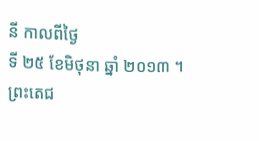នី កាលពីថ្ងៃ
ទី ២៥ ខែមិថុនា ឆ្នាំ ២០១៣ ។
ព្រះតេជ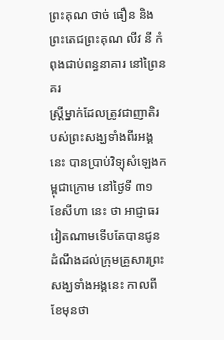ព្រះគុណ ថាច់ ធឿន និង ព្រះតេជព្រះគុណ លីវ នី កំពុងជាប់ពន្ធនាគារ នៅព្រៃនគរ
ស្ត្រីម្នាក់ដែលត្រូវជាញាតិរបស់ព្រះសង្ឃទាំងពីរអង្គនេះ បានប្រាប់វិទ្យុសំឡេងកម្ពុជាក្រោម នៅថ្ងៃទី ៣១ ខែសីហា នេះ ថា អាជ្ញាធរវៀតណាមទើបតែបានជូនដំណឹងដល់ក្រុមគ្រួសារព្រះសង្ឃទាំងអង្គនេះ កាលពីខែមុនថា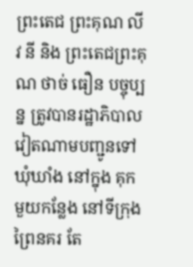ព្រះតេជ ព្រះគុណ លីវ នី និង ព្រះតេជព្រះគុណ ថាច់ ធឿន បច្ចុប្បន្ន ត្រូវបានរដ្ឋាភិបាលវៀតណាមបញ្ជូនទៅឃុំឃាំង នៅក្នុង គុកមួយកន្លែង នៅទីក្រុងព្រៃនគរ តែ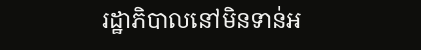រដ្ឋាភិបាលនៅមិនទាន់អ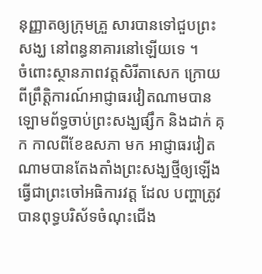នុញ្ញាតឲ្យក្រុមគ្រួ សារបានទៅជួបព្រះសង្ឃ នៅពន្ធនាគារនៅឡើយទេ ។
ចំពោះស្ថានភាពវត្តសិរីតាសេក ក្រោយពីព្រឹត្តិការណ៍អាជ្ញាធរវៀតណាមបានឡោមព័ទ្ធចាប់ព្រះសង្ឃផ្សឹក និងដាក់ គុក កាលពីខែឧសភា មក អាជ្ញាធរវៀតណាមបានតែងតាំងព្រះសង្ឃថ្មីឲ្យឡើងធ្វើជាព្រះចៅអធិការវត្ត ដែល បញ្ហាត្រូវបានពុទ្ធបរិស័ទចំណុះជើង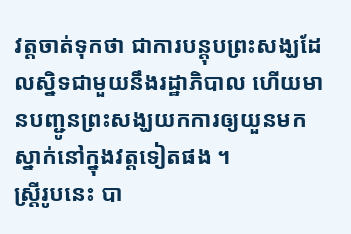វត្តចាត់ទុកថា ជាការបន្តុបព្រះសង្ឃដែលស្និទជាមួយនឹងរដ្ឋាភិបាល ហើយមានបញ្ជូនព្រះសង្ឃយកការឲ្យយួនមកស្នាក់នៅក្នុងវត្តទៀតផង ។
ស្ត្រីរូបនេះ បា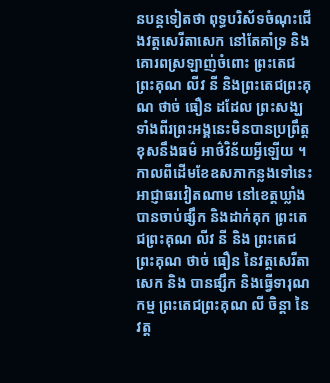នបន្តទៀតថា ពុទ្ធបរិស័ទចំណុះជើងវត្តសេរីតាសេក នៅតែគាំទ្រ និងគោរពស្រឡាញ់ចំពោះ ព្រះតេជ ព្រះគុណ លីវ នី និងព្រះតេជព្រះគុណ ថាច់ ធឿន ដដែល ព្រះសង្ឃទាំងពីរព្រះអង្គនេះមិនបានប្រព្រឹត្តខុសនឹងធម៌ អាថ៌វិន័យអ្វីឡើយ ។
កាលពីដើមខែឧសភាកន្លងទៅនេះ អាជ្ញាធរវៀតណាម នៅខេត្តឃ្លាំង បានចាប់ផ្សឹក និងដាក់គុក ព្រះតេជព្រះគុណ លីវ នី និង ព្រះតេជព្រះគុណ ថាច់ ធឿន នៃវត្តសេរីតាសេក និង បានផ្សឹក និងធ្វើទារុណកម្ម ព្រះតេជព្រះគុណ លី ចិន្ដា នៃវត្ត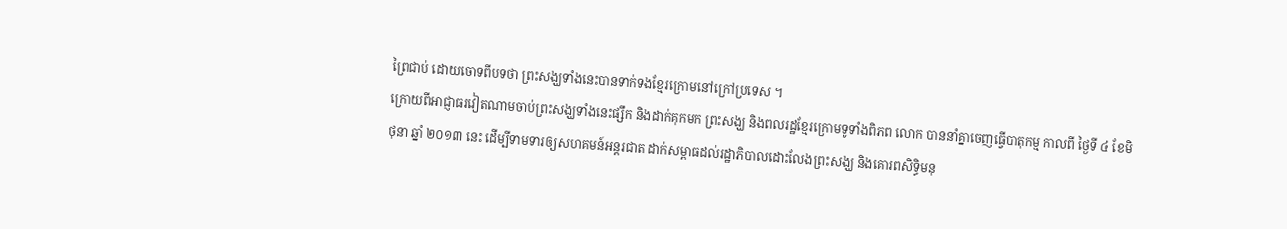ព្រៃជាប់ ដោយចោទពីបទថា ព្រះសង្ឃទាំងនេះបានទាក់ទងខ្មែរក្រោមនៅក្រៅប្រទេស ។
ក្រោយពីអាជ្ញាធរវៀតណាមចាប់ព្រះសង្ឃទាំងនេះផ្សឹក និងដាក់គុកមក ព្រះសង្ឃ និងពលរដ្ឋខ្មែរក្រោមទូទាំងពិភព លោក បាននាំគ្នាចេញធ្វើបាតុកម្ម កាលពី ថ្ងៃទី ៤ ខែមិថុនា ឆ្នាំ ២០១៣ នេះ ដើម្បីទាមទារឲ្យសហគមន៍អន្តរជាត ដាក់សម្ពាធដល់រដ្ឋាភិបាលដោះលែងព្រះសង្ឃ និងគោរពសិទ្ធិមនុ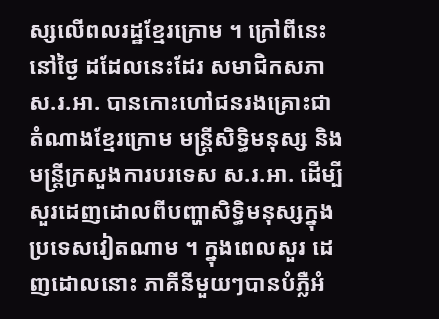ស្សលើពលរដ្ឋខ្មែរក្រោម ។ ក្រៅពីនេះ នៅថ្ងៃ ដដែលនេះដែរ សមាជិកសភា ស.រ.អា. បានកោះហៅជនរងគ្រោះជាតំណាងខ្មែរក្រោម មន្ត្រីសិទ្ធិមនុស្ស និង មន្ត្រីក្រសួងការបរទេស ស.រ.អា. ដើម្បីសួរដេញដោលពីបញ្ហាសិទ្ធិមនុស្សក្នុងប្រទេសវៀតណាម ។ ក្នុងពេលសួរ ដេញដោលនោះ ភាគីនីមួយៗបានបំភ្លឺអំ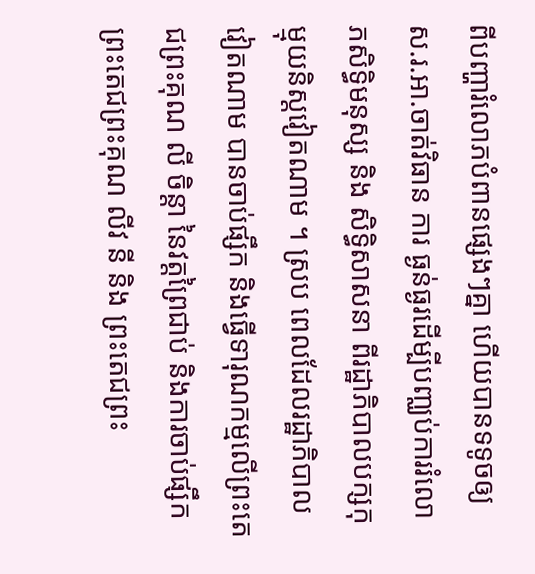ពីបញ្ហារំលោភបំពានផ្សេងៗគ្នា ហើយបានទទូចឲ្យ ស.រ.អា.ចាត់វិធាន ការ ធ្ងន់ធ្ងរដើម្បីបញ្ឈប់ការរំលោភសិទ្ធិមនុស្ស និង សិទ្ធិសាសនា ពីរដ្ឋាភិបាលបក្សកុម្មុយនិស្តវៀតណាម ។ ស្រប ពេលដែលរដ្ឋាភិបាលវៀតណាម បានចាប់ផ្សឹក និងធ្វើទារុណកម្មលើព្រះតេជព្រះគុណ លី ចិន្ដា នៃវត្តព្រៃជាប់ និងការចាប់ផ្សឹក ព្រះតេជព្រះគុណ លីវ នី និង ព្រះតេជព្រះ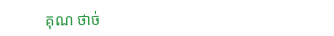គុណ ថាច់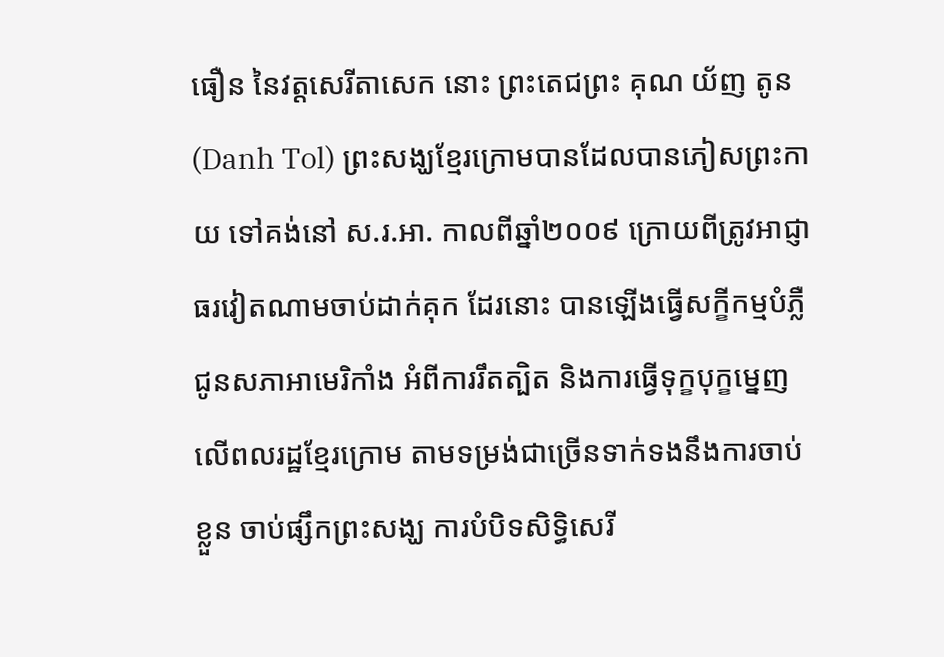ធឿន នៃវត្តសេរីតាសេក នោះ ព្រះតេជព្រះ គុណ យ័ញ តូន (Danh Tol) ព្រះសង្ឃខ្មែរក្រោមបានដែលបានភៀសព្រះកាយ ទៅគង់នៅ ស.រ.អា. កាលពីឆ្នាំ២០០៩ ក្រោយពីត្រូវអាជ្ញាធរវៀតណាមចាប់ដាក់គុក ដែរនោះ បានឡើងធ្វើសក្ខីកម្មបំភ្លឺជូនសភាអាមេរិកាំង អំពីការរឹតត្បិត និងការធ្វើទុក្ខបុក្ខម្នេញលើពលរដ្ឋខ្មែរក្រោម តាមទម្រង់ជាច្រើនទាក់ទងនឹងការចាប់ខ្លួន ចាប់ផ្សឹកព្រះសង្ឃ ការបំបិទសិទ្ធិសេរី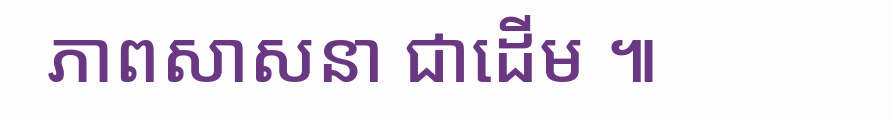ភាពសាសនា ជាដើម ៕